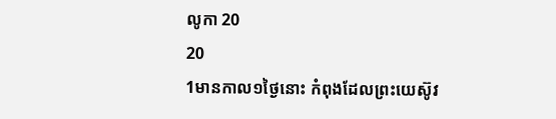លូកា 20
20
1មានកាល១ថ្ងៃនោះ កំពុងដែលព្រះយេស៊ូវ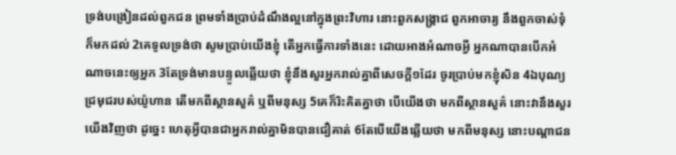ទ្រង់បង្រៀនដល់ពួកជន ព្រមទាំងប្រាប់ដំណឹងល្អនៅក្នុងព្រះវិហារ នោះពួកសង្គ្រាជ ពួកអាចារ្យ នឹងពួកចាស់ទុំ ក៏មកដល់ 2គេទូលទ្រង់ថា សូមប្រាប់យើងខ្ញុំ តើអ្នកធ្វើការទាំងនេះ ដោយអាងអំណាចអ្វី អ្នកណាបានបើកអំណាចនេះឲ្យអ្នក 3តែទ្រង់មានបន្ទូលឆ្លើយថា ខ្ញុំនឹងសួរអ្នករាល់គ្នាពីសេចក្ដី១ដែរ ចូរប្រាប់មកខ្ញុំសិន 4ឯបុណ្យជ្រមុជរបស់យ៉ូហាន តើមកពីស្ថានសួគ៌ ឬពីមនុស្ស 5គេក៏រិះគិតគ្នាថា បើយើងថា មកពីស្ថានសួគ៌ នោះវានឹងសួរយើងវិញថា ដូច្នេះ ហេតុអ្វីបានជាអ្នករាល់គ្នាមិនបានជឿគាត់ 6តែបើយើងឆ្លើយថា មកពីមនុស្ស នោះបណ្តាជន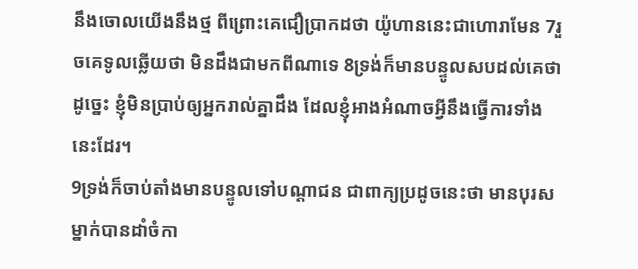នឹងចោលយើងនឹងថ្ម ពីព្រោះគេជឿប្រាកដថា យ៉ូហាននេះជាហោរាមែន 7រួចគេទូលឆ្លើយថា មិនដឹងជាមកពីណាទេ 8ទ្រង់ក៏មានបន្ទូលសបដល់គេថា ដូច្នេះ ខ្ញុំមិនប្រាប់ឲ្យអ្នករាល់គ្នាដឹង ដែលខ្ញុំអាងអំណាចអ្វីនឹងធ្វើការទាំងនេះដែរ។
9ទ្រង់ក៏ចាប់តាំងមានបន្ទូលទៅបណ្តាជន ជាពាក្យប្រដូចនេះថា មានបុរសម្នាក់បានដាំចំកា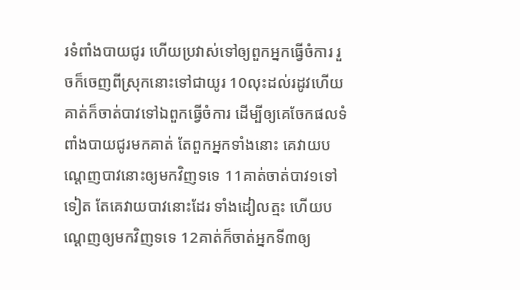រទំពាំងបាយជូរ ហើយប្រវាស់ទៅឲ្យពួកអ្នកធ្វើចំការ រួចក៏ចេញពីស្រុកនោះទៅជាយូរ 10លុះដល់រដូវហើយ គាត់ក៏ចាត់បាវទៅឯពួកធ្វើចំការ ដើម្បីឲ្យគេចែកផលទំពាំងបាយជូរមកគាត់ តែពួកអ្នកទាំងនោះ គេវាយបណ្តេញបាវនោះឲ្យមកវិញទទេ 11គាត់ចាត់បាវ១ទៅទៀត តែគេវាយបាវនោះដែរ ទាំងដៀលត្មះ ហើយបណ្តេញឲ្យមកវិញទទេ 12គាត់ក៏ចាត់អ្នកទី៣ឲ្យ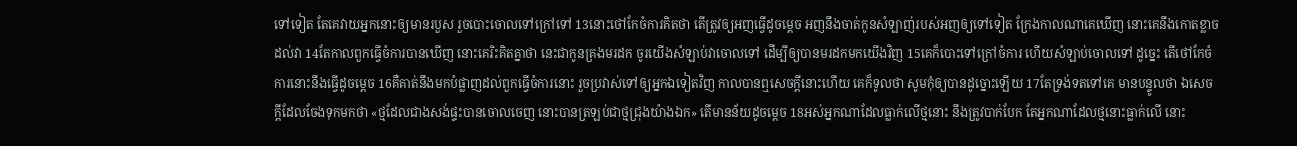ទៅទៀត តែគេវាយអ្នកនោះឲ្យមានរបួស រួចបោះចោលទៅក្រៅទៅ 13នោះថៅកែចំការគិតថា តើត្រូវឲ្យអញធ្វើដូចម្តេច អញនឹងចាត់កូនសំឡាញ់របស់អញឲ្យទៅទៀត ក្រែងកាលណាគេឃើញ នោះគេនឹងកោតខ្លាចដល់វា 14តែកាលពួកធ្វើចំការបានឃើញ នោះគេរិះគិតគ្នាថា នេះជាកូនគ្រងមរដក ចូរយើងសំឡាប់វាចោលទៅ ដើម្បីឲ្យបានមរដកមកយើងវិញ 15គេក៏បោះទៅក្រៅចំការ ហើយសំឡាប់ចោលទៅ ដូច្នេះ តើថៅកែចំការនោះនឹងធ្វើដូចម្តេច 16គឺគាត់នឹងមកបំផ្លាញដល់ពួកធ្វើចំការនោះ រួចប្រវាស់ទៅឲ្យអ្នកឯទៀតវិញ កាលបានឮសេចក្ដីនោះហើយ គេក៏ទូលថា សូមកុំឲ្យបានដូច្នោះឡើយ 17តែទ្រង់ទតទៅគេ មានបន្ទូលថា ឯសេចក្ដីដែលចែងទុកមកថា «ថ្មដែលជាងសង់ផ្ទះបានចោលចេញ នោះបានត្រឡប់ជាថ្មជ្រុងយ៉ាងឯក» តើមានន័យដូចម្តេច 18អស់អ្នកណាដែលធ្លាក់លើថ្មនោះ នឹងត្រូវបាក់បែក តែអ្នកណាដែលថ្មនោះធ្លាក់លើ នោះ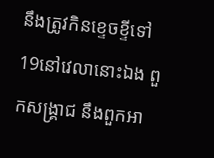នឹងត្រូវកិនខ្ទេចខ្ទីទៅ 19នៅវេលានោះឯង ពួកសង្គ្រាជ នឹងពួកអា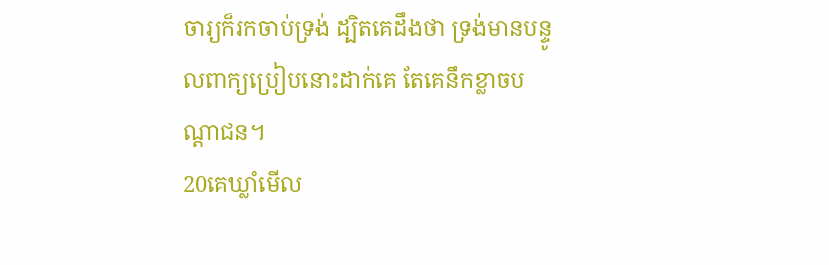ចារ្យក៏រកចាប់ទ្រង់ ដ្បិតគេដឹងថា ទ្រង់មានបន្ទូលពាក្យប្រៀបនោះដាក់គេ តែគេនឹកខ្លាចបណ្តាជន។
20គេឃ្លាំមើល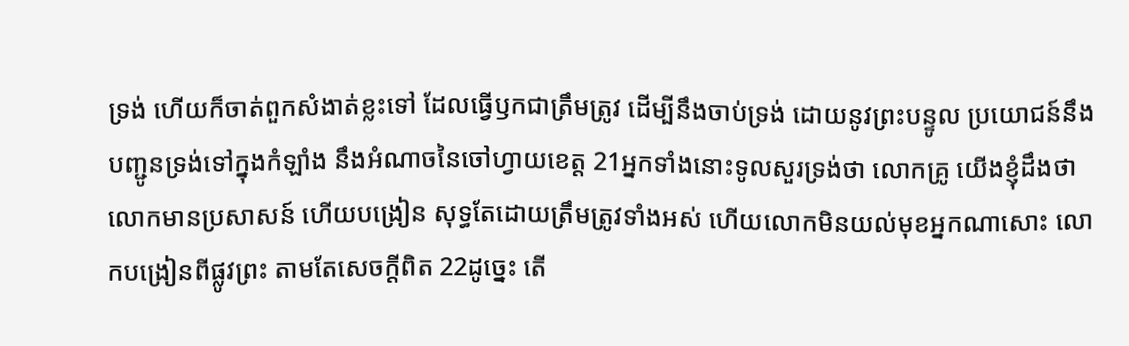ទ្រង់ ហើយក៏ចាត់ពួកសំងាត់ខ្លះទៅ ដែលធ្វើឫកជាត្រឹមត្រូវ ដើម្បីនឹងចាប់ទ្រង់ ដោយនូវព្រះបន្ទូល ប្រយោជន៍នឹងបញ្ជូនទ្រង់ទៅក្នុងកំឡាំង នឹងអំណាចនៃចៅហ្វាយខេត្ត 21អ្នកទាំងនោះទូលសួរទ្រង់ថា លោកគ្រូ យើងខ្ញុំដឹងថា លោកមានប្រសាសន៍ ហើយបង្រៀន សុទ្ធតែដោយត្រឹមត្រូវទាំងអស់ ហើយលោកមិនយល់មុខអ្នកណាសោះ លោកបង្រៀនពីផ្លូវព្រះ តាមតែសេចក្ដីពិត 22ដូច្នេះ តើ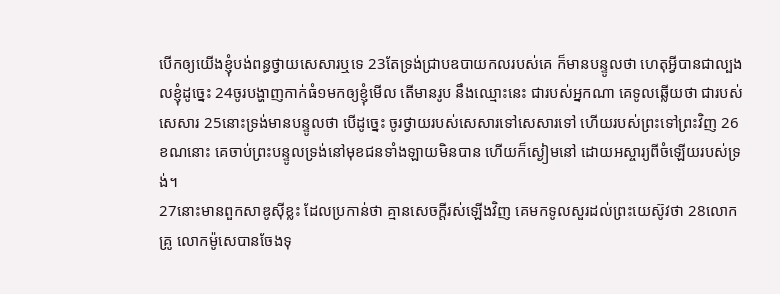បើកឲ្យយើងខ្ញុំបង់ពន្ធថ្វាយសេសារឬទេ 23តែទ្រង់ជ្រាបឧបាយកលរបស់គេ ក៏មានបន្ទូលថា ហេតុអ្វីបានជាល្បងលខ្ញុំដូច្នេះ 24ចូរបង្ហាញកាក់ធំ១មកឲ្យខ្ញុំមើល តើមានរូប នឹងឈ្មោះនេះ ជារបស់អ្នកណា គេទូលឆ្លើយថា ជារបស់សេសារ 25នោះទ្រង់មានបន្ទូលថា បើដូច្នេះ ចូរថ្វាយរបស់សេសារទៅសេសារទៅ ហើយរបស់ព្រះទៅព្រះវិញ 26ខណនោះ គេចាប់ព្រះបន្ទូលទ្រង់នៅមុខជនទាំងឡាយមិនបាន ហើយក៏ស្ងៀមនៅ ដោយអស្ចារ្យពីចំឡើយរបស់ទ្រង់។
27នោះមានពួកសាឌូស៊ីខ្លះ ដែលប្រកាន់ថា គ្មានសេចក្ដីរស់ឡើងវិញ គេមកទូលសួរដល់ព្រះយេស៊ូវថា 28លោកគ្រូ លោកម៉ូសេបានចែងទុ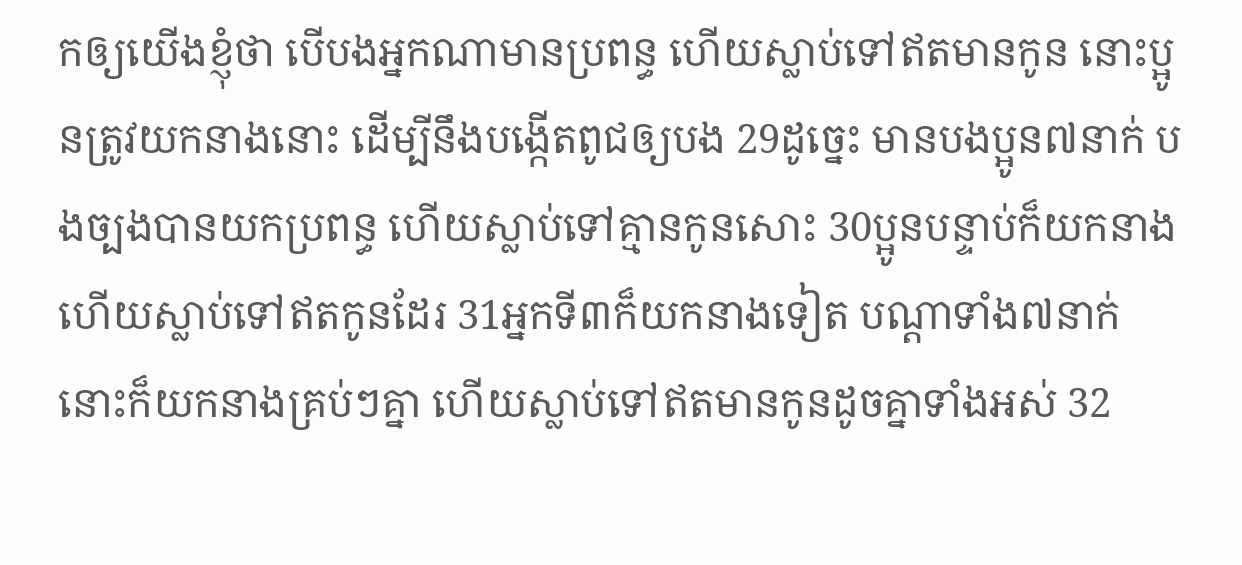កឲ្យយើងខ្ញុំថា បើបងអ្នកណាមានប្រពន្ធ ហើយស្លាប់ទៅឥតមានកូន នោះប្អូនត្រូវយកនាងនោះ ដើម្បីនឹងបង្កើតពូជឲ្យបង 29ដូច្នេះ មានបងប្អូន៧នាក់ បងច្បងបានយកប្រពន្ធ ហើយស្លាប់ទៅគ្មានកូនសោះ 30ប្អូនបន្ទាប់ក៏យកនាង ហើយស្លាប់ទៅឥតកូនដែរ 31អ្នកទី៣ក៏យកនាងទៀត បណ្តាទាំង៧នាក់នោះក៏យកនាងគ្រប់ៗគ្នា ហើយស្លាប់ទៅឥតមានកូនដូចគ្នាទាំងអស់ 32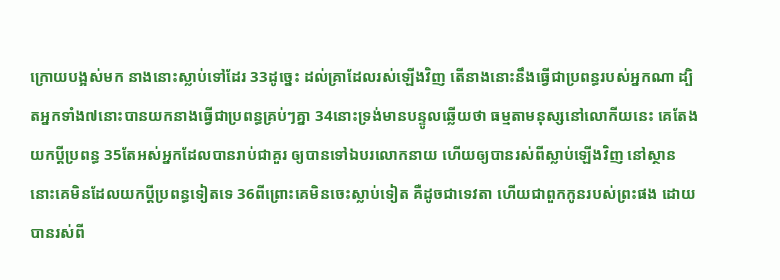ក្រោយបង្អស់មក នាងនោះស្លាប់ទៅដែរ 33ដូច្នេះ ដល់គ្រាដែលរស់ឡើងវិញ តើនាងនោះនឹងធ្វើជាប្រពន្ធរបស់អ្នកណា ដ្បិតអ្នកទាំង៧នោះបានយកនាងធ្វើជាប្រពន្ធគ្រប់ៗគ្នា 34នោះទ្រង់មានបន្ទូលឆ្លើយថា ធម្មតាមនុស្សនៅលោកីយនេះ គេតែងយកប្ដីប្រពន្ធ 35តែអស់អ្នកដែលបានរាប់ជាគួរ ឲ្យបានទៅឯបរលោកនាយ ហើយឲ្យបានរស់ពីស្លាប់ឡើងវិញ នៅស្ថាននោះគេមិនដែលយកប្ដីប្រពន្ធទៀតទេ 36ពីព្រោះគេមិនចេះស្លាប់ទៀត គឺដូចជាទេវតា ហើយជាពួកកូនរបស់ព្រះផង ដោយបានរស់ពី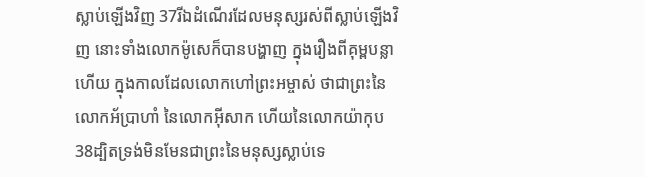ស្លាប់ឡើងវិញ 37រីឯដំណើរដែលមនុស្សរស់ពីស្លាប់ឡើងវិញ នោះទាំងលោកម៉ូសេក៏បានបង្ហាញ ក្នុងរឿងពីគុម្ពបន្លាហើយ ក្នុងកាលដែលលោកហៅព្រះអម្ចាស់ ថាជាព្រះនៃលោកអ័ប្រាហាំ នៃលោកអ៊ីសាក ហើយនៃលោកយ៉ាកុប 38ដ្បិតទ្រង់មិនមែនជាព្រះនៃមនុស្សស្លាប់ទេ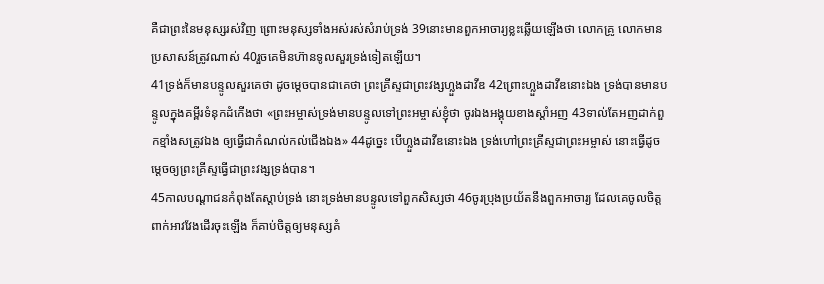គឺជាព្រះនៃមនុស្សរស់វិញ ព្រោះមនុស្សទាំងអស់រស់សំរាប់ទ្រង់ 39នោះមានពួកអាចារ្យខ្លះឆ្លើយឡើងថា លោកគ្រូ លោកមានប្រសាសន៍ត្រូវណាស់ 40រួចគេមិនហ៊ានទូលសួរទ្រង់ទៀតឡើយ។
41ទ្រង់ក៏មានបន្ទូលសួរគេថា ដូចម្តេចបានជាគេថា ព្រះគ្រីស្ទជាព្រះវង្សហ្លួងដាវីឌ 42ព្រោះហ្លួងដាវីឌនោះឯង ទ្រង់បានមានបន្ទូលក្នុងគម្ពីរទំនុកដំកើងថា «ព្រះអម្ចាស់ទ្រង់មានបន្ទូលទៅព្រះអម្ចាស់ខ្ញុំថា ចូរឯងអង្គុយខាងស្តាំអញ 43ទាល់តែអញដាក់ពួកខ្មាំងសត្រូវឯង ឲ្យធ្វើជាកំណល់កល់ជើងឯង» 44ដូច្នេះ បើហ្លួងដាវីឌនោះឯង ទ្រង់ហៅព្រះគ្រីស្ទជាព្រះអម្ចាស់ នោះធ្វើដូចម្តេចឲ្យព្រះគ្រីស្ទធ្វើជាព្រះវង្សទ្រង់បាន។
45កាលបណ្តាជនកំពុងតែស្តាប់ទ្រង់ នោះទ្រង់មានបន្ទូលទៅពួកសិស្សថា 46ចូរប្រុងប្រយ័តនឹងពួកអាចារ្យ ដែលគេចូលចិត្តពាក់អាវវែងដើរចុះឡើង ក៏គាប់ចិត្តឲ្យមនុស្សគំ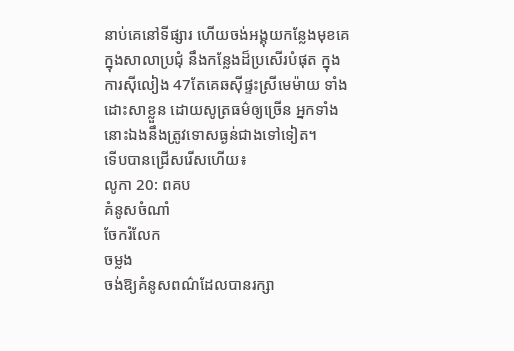នាប់គេនៅទីផ្សារ ហើយចង់អង្គុយកន្លែងមុខគេ ក្នុងសាលាប្រជុំ នឹងកន្លែងដ៏ប្រសើរបំផុត ក្នុងការស៊ីលៀង 47តែគេឆស៊ីផ្ទះស្រីមេម៉ាយ ទាំងដោះសាខ្លួន ដោយសូត្រធម៌ឲ្យច្រើន អ្នកទាំងនោះឯងនឹងត្រូវទោសធ្ងន់ជាងទៅទៀត។
ទើបបានជ្រើសរើសហើយ៖
លូកា 20: ពគប
គំនូសចំណាំ
ចែករំលែក
ចម្លង
ចង់ឱ្យគំនូសពណ៌ដែលបានរក្សា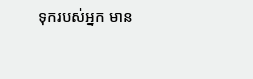ទុករបស់អ្នក មាន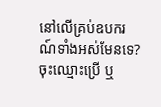នៅលើគ្រប់ឧបករណ៍ទាំងអស់មែនទេ? ចុះឈ្មោះប្រើ ឬ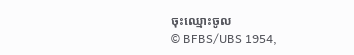ចុះឈ្មោះចូល
© BFBS/UBS 1954,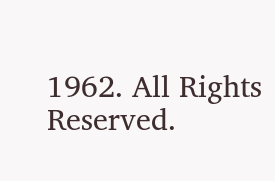1962. All Rights Reserved.